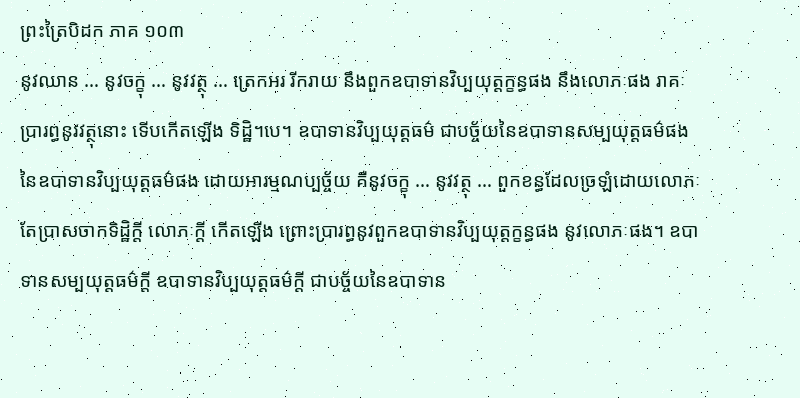ព្រះត្រៃបិដក ភាគ ១០៣
នូវឈាន … នូវចក្ខុ … នូវវត្ថុ … ត្រេកអរ រីករាយ នឹងពួកឧបាទានវិប្បយុត្តក្ខន្ធផង នឹងលោភៈផង រាគៈ ប្រារព្ធនូវវត្ថុនោះ ទើបកើតឡើង ទិដ្ឋិ។បេ។ ឧបាទានវិប្បយុត្តធម៌ ជាបច្ច័យនៃឧបាទានសម្បយុត្តធម៌ផង នៃឧបាទានវិប្បយុត្តធម៌ផង ដោយអារម្មណប្បច្ច័យ គឺនូវចក្ខុ … នូវវត្ថុ … ពួកខន្ធដែលច្រឡំដោយលោភៈ តែប្រាសចាកទិដ្ឋិក្តី លោភៈក្តី កើតឡើង ព្រោះប្រារព្ធនូវពួកឧបាទានវិប្បយុត្តក្ខន្ធផង នូវលោភៈផង។ ឧបាទានសម្បយុត្តធម៌ក្តី ឧបាទានវិប្បយុត្តធម៌ក្តី ជាបច្ច័យនៃឧបាទាន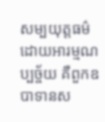សម្បយុត្តធម៌ ដោយអារម្មណប្បច្ច័យ គឺពួកឧបាទានស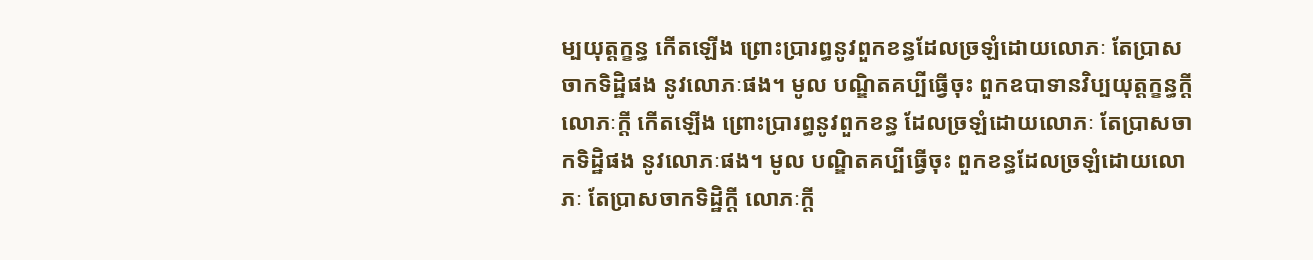ម្បយុត្តក្ខន្ធ កើតឡើង ព្រោះប្រារព្ធនូវពួកខន្ធដែលច្រឡំដោយលោភៈ តែប្រាសចាកទិដ្ឋិផង នូវលោភៈផង។ មូល បណ្ឌិតគប្បីធ្វើចុះ ពួកឧបាទានវិប្បយុត្តក្ខន្ធក្តី លោភៈក្តី កើតឡើង ព្រោះប្រារព្ធនូវពួកខន្ធ ដែលច្រឡំដោយលោភៈ តែប្រាសចាកទិដ្ឋិផង នូវលោភៈផង។ មូល បណ្ឌិតគប្បីធ្វើចុះ ពួកខន្ធដែលច្រឡំដោយលោភៈ តែប្រាសចាកទិដ្ឋិក្តី លោភៈក្តី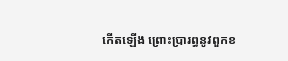កើតឡើង ព្រោះប្រារព្ធនូវពួកខ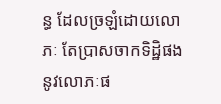ន្ធ ដែលច្រឡំដោយលោភៈ តែប្រាសចាកទិដ្ឋិផង នូវលោភៈផ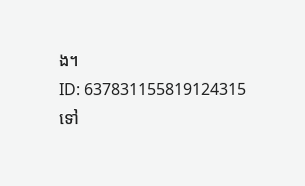ង។
ID: 637831155819124315
ទៅ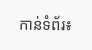កាន់ទំព័រ៖